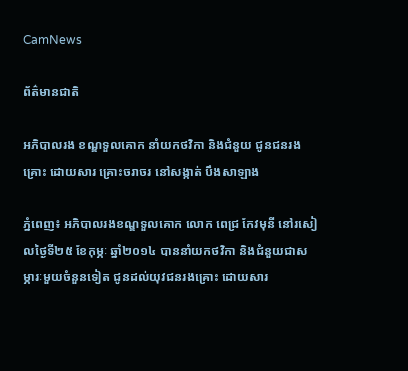CamNews

ព័ត៌មានជាតិ

អភិបាលរង ខណ្ឌទួលគោក នាំយកថវិកា និងជំនួយ ជូនជនរងគ្រោះ ដោយសារ គ្រោះចរាចរ នៅសង្កាត់ បឹងសាឡាង

ភ្នំពេញ៖ អភិបាលរងខណ្ឌទួលគោក លោក ពេជ្រ កែវមុនី នៅរសៀលថ្ងៃទី២៥ ខែកុម្ភៈ ឆ្នាំ២០១៤ បាននាំយកថវិកា និងជំនួយជាសម្ភារៈមួយចំនួនទៀត ជូនដល់យុវជនរងគ្រោះ ដោយសារ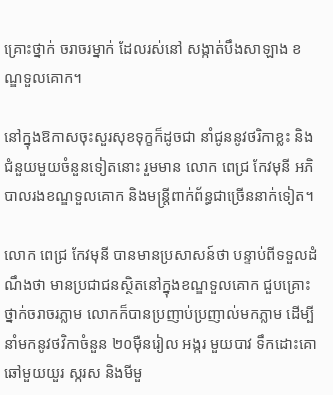គ្រោះថ្នាក់ ចរាចរម្នាក់ ដែលរស់នៅ សង្កាត់បឹងសាឡាង ខណ្ឌទួលគោក។

នៅក្នុងឱកាសចុះសួរសុខទុក្ខក៏ដូចជា នាំជូននូវថរិកាខ្លះ និងជំនួយមួយចំនួនទៀតនោះ រួមមាន លោក ពេជ្រ កែវមុនី អភិបាលរងខណ្ឌទួលគោក និងមន្រ្តីពាក់ព័ន្ធជាច្រើននាក់ទៀត។

លោក ពេជ្រ កែវមុនី បានមានប្រសាសន៍ថា បន្ទាប់ពីទទួលដំណឹងថា មានប្រជាជនស្ថិតនៅក្នុងខណ្ឌទួលគោក ជួបគ្រោះថ្នាក់ចរាចរភ្លាម លោកក៏បានប្រញាប់ប្រញាល់មកភ្លាម ដើម្បីនាំមកនូវថវិកាចំនួន ២០ម៉ឺនរៀល អង្ករ មួយបាវ ទឹកដោះគោឆៅមួយយួរ ស្ករស និងមីមួ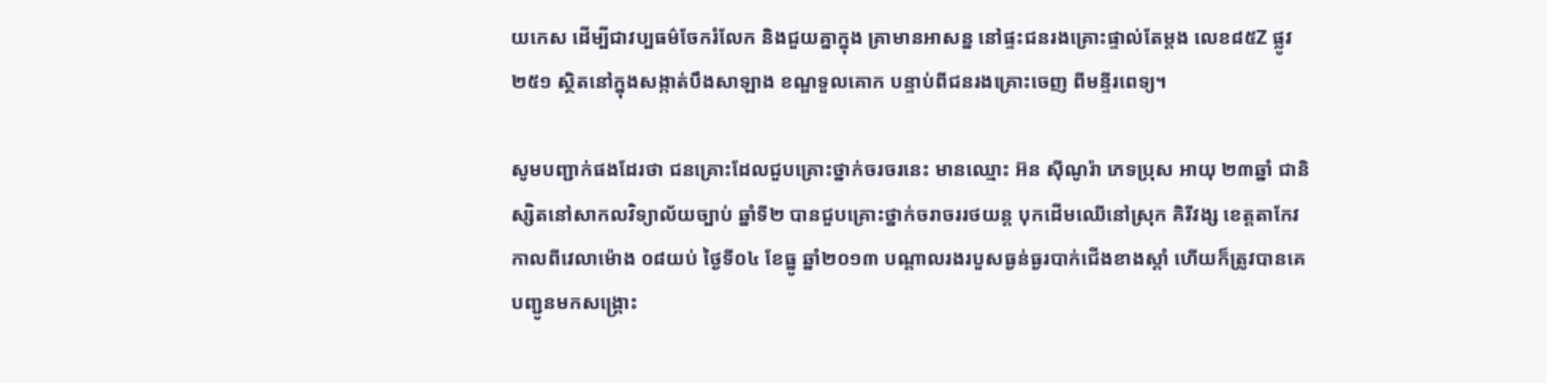យកេស ដើម្បីជាវប្បធម៌ចែករំលែក និងជួយគ្នាក្នុង គ្រាមានអាសន្ន នៅផ្ទះជនរងគ្រោះផ្ទាល់តែម្តង លេខ៨៥Z ផ្លូវ២៥១ ស្ថិតនៅក្នុងសង្កាត់បឹងសាឡាង ខណ្ឌទួលគោក បន្ទាប់ពីជនរងគ្រោះចេញ ពីមន្ទីរពេទ្យ។

សូមបញ្ជាក់ផងដែរថា ជនគ្រោះដែលជួបគ្រោះថ្នាក់ចរចរនេះ មានឈ្មោះ អ៊ន ស៊ីណូរ៉ា ភេទប្រុស អាយុ ២៣ឆ្នាំ ជានិស្សិតនៅសាកលវិទ្យាល័យច្បាប់ ឆ្នាំទី២ បានជួបគ្រោះថ្នាក់ចរាចររថយន្ត បុកដើមឈើនៅស្រុក គិរីវង្ស ខេត្តតាកែវ កាលពីវេលាម៉ោង ០៨យប់ ថ្ងៃទី០៤ ខែធ្នូ ឆ្នាំ២០១៣ បណ្តាលរងរបួសធ្ងន់ធ្ងរបាក់ជើងខាងស្តាំ ហើយក៏ត្រូវបានគេបញ្ជូនមកសង្គ្រោះ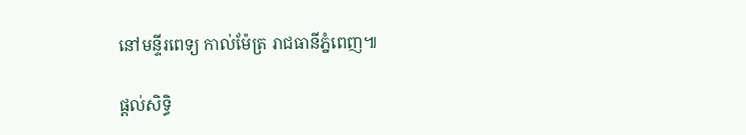នៅមន្ទីរពេទ្យ កាល់ម៉ែត្រ រាជធានីភ្នំពេញ៕

ផ្តល់សិទ្ធិ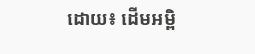ដោយ៖ ដើមអម្ពិ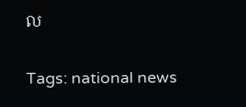ល


Tags: national news